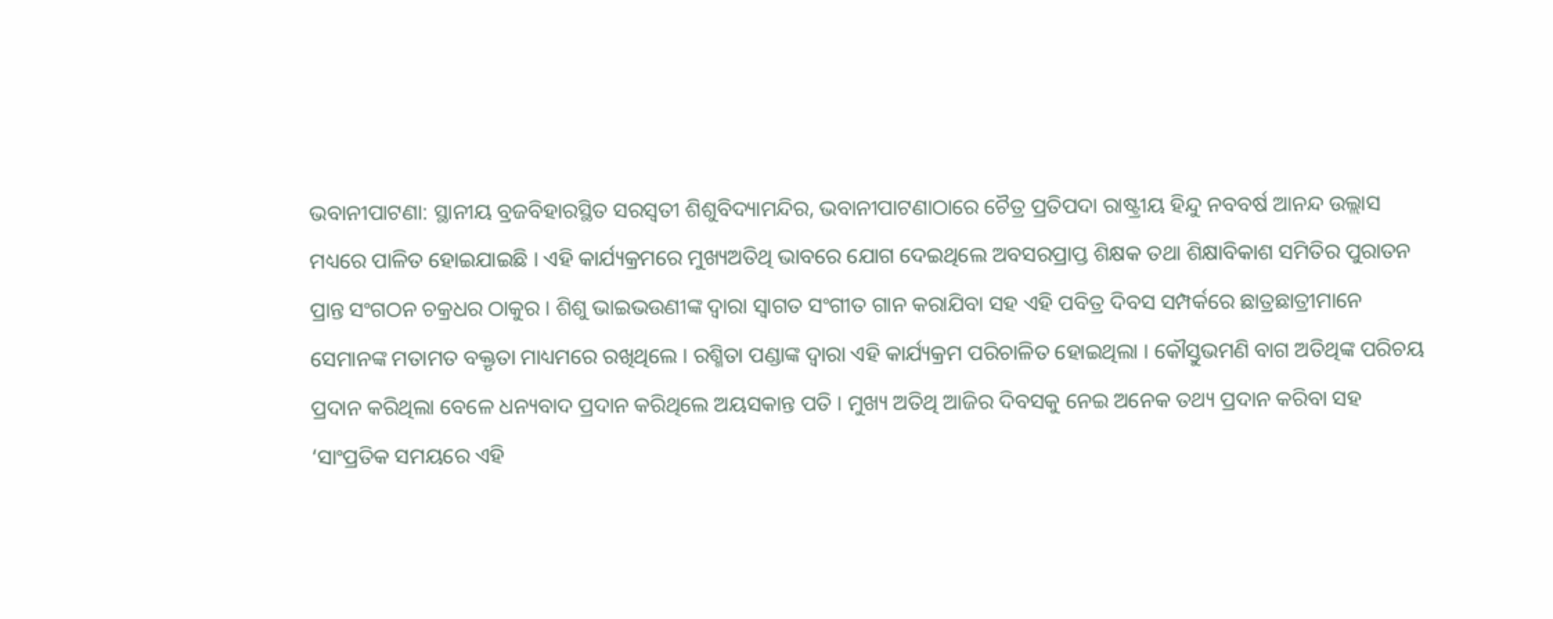ଭବାନୀପାଟଣା: ସ୍ଥାନୀୟ ବ୍ରଜବିହାରସ୍ଥିତ ସରସ୍ୱତୀ ଶିଶୁବିଦ୍ୟାମନ୍ଦିର, ଭବାନୀପାଟଣାଠାରେ ଚୈତ୍ର ପ୍ରତିପଦା ରାଷ୍ଟ୍ରୀୟ ହିନ୍ଦୁ ନବବର୍ଷ ଆନନ୍ଦ ଉଲ୍ଲାସ ମଧ୍ୟରେ ପାଳିତ ହୋଇଯାଇଛି । ଏହି କାର୍ଯ୍ୟକ୍ରମରେ ମୁଖ୍ୟଅତିଥି ଭାବରେ ଯୋଗ ଦେଇଥିଲେ ଅବସରପ୍ରାପ୍ତ ଶିକ୍ଷକ ତଥା ଶିକ୍ଷାବିକାଶ ସମିତିର ପୁରାତନ ପ୍ରାନ୍ତ ସଂଗଠନ ଚକ୍ରଧର ଠାକୁର । ଶିଶୁ ଭାଇଭଉଣୀଙ୍କ ଦ୍ୱାରା ସ୍ୱାଗତ ସଂଗୀତ ଗାନ କରାଯିବା ସହ ଏହି ପବିତ୍ର ଦିବସ ସମ୍ପର୍କରେ ଛାତ୍ରଛାତ୍ରୀମାନେ ସେମାନଙ୍କ ମତାମତ ବକ୍ତୃତା ମାଧ୍ୟମରେ ରଖିଥିଲେ । ରଶ୍ମିତା ପଣ୍ଡାଙ୍କ ଦ୍ୱାରା ଏହି କାର୍ଯ୍ୟକ୍ରମ ପରିଚାଳିତ ହୋଇଥିଲା । କୌସ୍ତୁଭମଣି ବାଗ ଅତିଥିଙ୍କ ପରିଚୟ ପ୍ରଦାନ କରିଥିଲା ବେଳେ ଧନ୍ୟବାଦ ପ୍ରଦାନ କରିଥିଲେ ଅୟସକାନ୍ତ ପତି । ମୁଖ୍ୟ ଅତିଥି ଆଜିର ଦିବସକୁ ନେଇ ଅନେକ ତଥ୍ୟ ପ୍ରଦାନ କରିବା ସହ ‘ସାଂପ୍ରତିକ ସମୟରେ ଏହି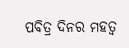ପବିତ୍ର ଦିନର ମହତ୍ୱ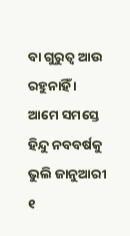ବା ଗୁରୁତ୍ୱ ଆଉ ରହୁନାହିଁ । ଆମେ ସମସ୍ତେ ହିନ୍ଦୁ ନବବର୍ଷକୁ ଭୁଲି ଜାନୁଆରୀ ୧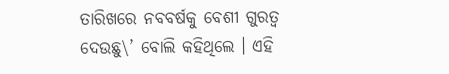ତାରିଖରେ ନବବର୍ଷକୁ ବେଶୀ ଗୁରତ୍ୱ ଦେଉଛୁ\’ ବୋଲି କହିଥିଲେ । ଏହି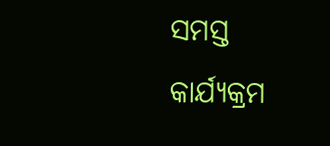ସମସ୍ତ କାର୍ଯ୍ୟକ୍ରମ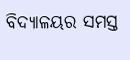ବିଦ୍ୟାଳୟର ସମସ୍ତ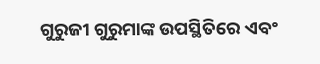ଗୁରୁଜୀ ଗୁରୁମାଙ୍କ ଉପସ୍ଥିତିରେ ଏବଂ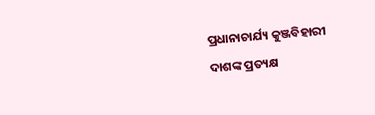ପ୍ରଧାନାଚାର୍ଯ୍ୟ କୁଞ୍ଜବିହାରୀ ଦାଶଙ୍କ ପ୍ରତ୍ୟକ୍ଷ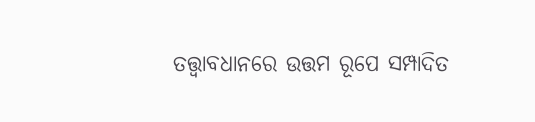ତତ୍ତ୍ୱାବଧାନରେ ଉତ୍ତମ ରୂପେ ସମ୍ପାଦିତ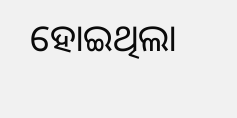ହୋଇଥିଲା